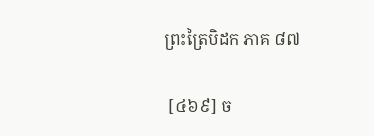ព្រះត្រៃបិដក ភាគ ៨៧

 [៤៦៩] ច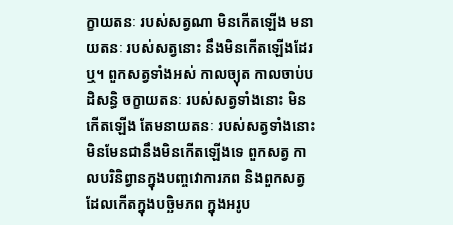ក្ខាយតនៈ របស់សត្វណា មិនកើតឡើង មនាយតនៈ របស់សត្វនោះ នឹងមិនកើតឡើងដែរឬ។ ពួកសត្វទាំងអស់ កាលច្យុត កាលចាប់បដិសន្ធិ ចក្ខាយតនៈ របស់សត្វទាំងនោះ មិនកើតឡើង តែមនាយតនៈ របស់សត្វទាំងនោះ មិនមែនជានឹងមិនកើតឡើងទេ ពួកសត្វ កាលបរិនិព្វានក្នុងបញ្ចវោការភព និងពួកសត្វដែលកើតក្នុងបច្ឆិមភព ក្នុងអរូប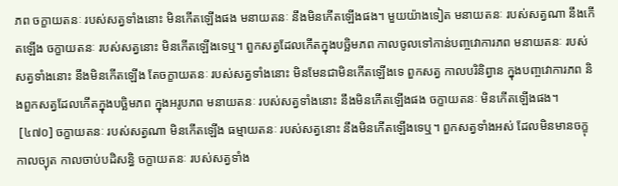ភព ចក្ខាយតនៈ របស់សត្វទាំងនោះ មិនកើតឡើងផង មនាយតនៈ នឹងមិនកើតឡើងផង។ មួយយ៉ាងទៀត មនាយតនៈ របស់សត្វណា នឹងកើតឡើង ចក្ខាយតនៈ របស់សត្វនោះ មិនកើតឡើងទេឬ។ ពួកសត្វដែលកើតក្នុងបច្ឆិមភព កាលចូលទៅកាន់បញ្ចវោការភព មនាយតនៈ របស់សត្វទាំងនោះ នឹងមិនកើតឡើង តែចក្ខាយតនៈ របស់សត្វទាំងនោះ មិនមែនជាមិនកើតឡើងទេ ពួកសត្វ កាលបរិនិព្វាន ក្នុងបញ្ចវោការភព និងពួកសត្វដែលកើតក្នុងបច្ឆិមភព ក្នុងអរូបភព មនាយតនៈ របស់សត្វទាំងនោះ នឹងមិនកើតឡើងផង ចក្ខាយតនៈ មិនកើតឡើងផង។
 [៤៧០] ចក្ខាយតនៈ របស់សត្វណា មិនកើតឡើង ធម្មាយតនៈ របស់សត្វនោះ នឹងមិនកើតឡើងទេឬ។ ពួកសត្វទាំងអស់ ដែលមិនមានចក្ខុ កាលច្យុត កាលចាប់បដិសន្ធិ ចក្ខាយតនៈ របស់សត្វទាំង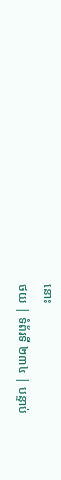នោះ
ថយ | ទំព័រទី ២៣៤ | បន្ទាប់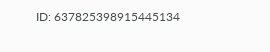ID: 637825398915445134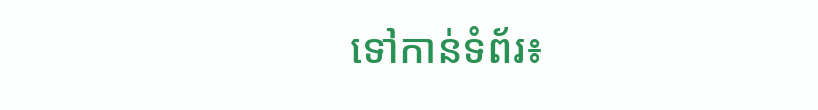ទៅកាន់ទំព័រ៖